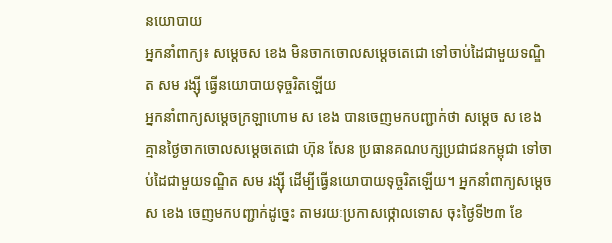នយោបាយ
អ្នកនាំពាក្យ៖ សម្ដេចស ខេង មិនចាកចោលសម្ដេចតេជោ ទៅចាប់ដៃជាមួយទណ្ឌិត សម រង្ស៊ី ធ្វើនយោបាយទុច្ចរិតឡើយ
អ្នកនាំពាក្យសម្ដេចក្រឡាហោម ស ខេង បានចេញមកបញ្ជាក់ថា សម្ដេច ស ខេង គ្មានថ្ងៃចាកចោលសម្ដេចតេជោ ហ៊ុន សែន ប្រធានគណបក្សប្រជាជនកម្ពុជា ទៅចាប់ដៃជាមួយទណ្ឌិត សម រង្ស៊ី ដើម្បីធ្វើនយោបាយទុច្ចរិតឡើយ។ អ្នកនាំពាក្យសម្ដេច ស ខេង ចេញមកបញ្ជាក់ដូច្នេះ តាមរយៈប្រកាសថ្កោលទោស ចុះថ្ងៃទី២៣ ខែ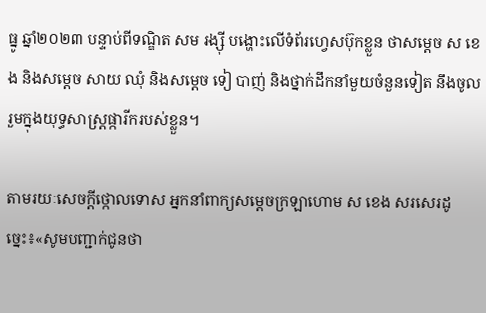ធ្នូ ឆ្នាំ២០២៣ បន្ទាប់ពីទណ្ឌិត សម រង្ស៊ី បង្ហោះលើទំព័រហ្វេសប៊ុកខ្លួន ថាសម្ដេច ស ខេង និងសម្ដេច សាយ ឈុំ និងសម្ដេច ទៀ បាញ់ និងថ្នាក់ដឹកនាំមួយចំនួនទៀត នឹងចូលរួមក្នុងយុទ្ធសាស្ត្រផ្ការីករបស់ខ្លួន។

តាមរយៈសេចក្ដីថ្កោលទោស អ្នកនាំពាក្យសម្តេចក្រឡាហោម ស ខេង សរសេរដូច្នេះ៖«សូមបញ្ជាក់ជូនថា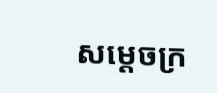សម្តេចក្រ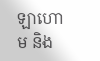ឡាហោម និង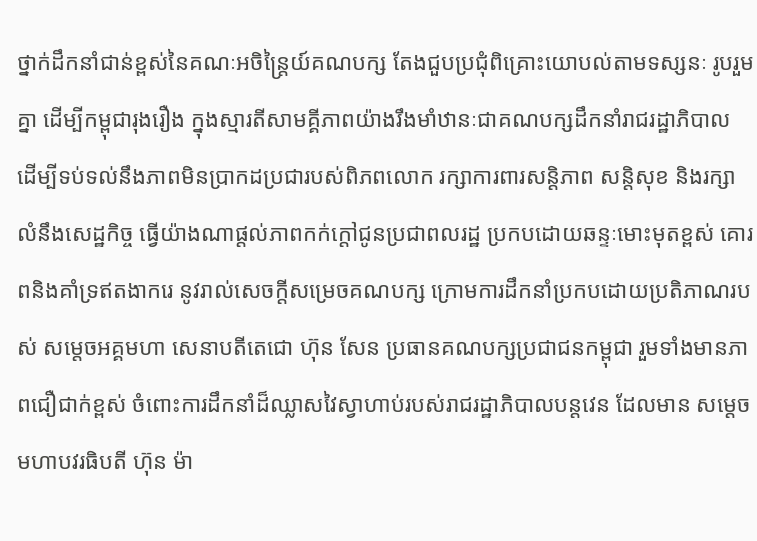ថ្នាក់ដឹកនាំជាន់ខ្ពស់នៃគណៈអចិន្ត្រៃយ៍គណបក្ស តែងជួបប្រជុំពិគ្រោះយោបល់តាមទស្សនៈ រូបរួមគ្នា ដើម្បីកម្ពុជារុងរឿង ក្នុងស្មារតីសាមគ្គីភាពយ៉ាងរឹងមាំឋានៈជាគណបក្សដឹកនាំរាជរដ្ឋាភិបាល ដើម្បីទប់ទល់នឹងភាពមិនប្រាកដប្រជារបស់ពិភពលោក រក្សាការពារសន្តិភាព សន្តិសុខ និងរក្សាលំនឹងសេដ្ឋកិច្ច ធ្វើយ៉ាងណាផ្តល់ភាពកក់ក្តៅជូនប្រជាពលរដ្ឋ ប្រកបដោយឆន្ទៈមោះមុតខ្ពស់ គោរពនិងគាំទ្រឥតងាករេ នូវរាល់សេចក្តីសម្រេចគណបក្ស ក្រោមការដឹកនាំប្រកបដោយប្រតិភាណរបស់ សម្តេចអគ្គមហា សេនាបតីតេជោ ហ៊ុន សែន ប្រធានគណបក្សប្រជាជនកម្ពុជា រួមទាំងមានភាពជឿជាក់ខ្ពស់ ចំពោះការដឹកនាំដ៏ឈ្លាសវៃស្វាហាប់របស់រាជរដ្ឋាភិបាលបន្តវេន ដែលមាន សម្តេចមហាបវរធិបតី ហ៊ុន ម៉ា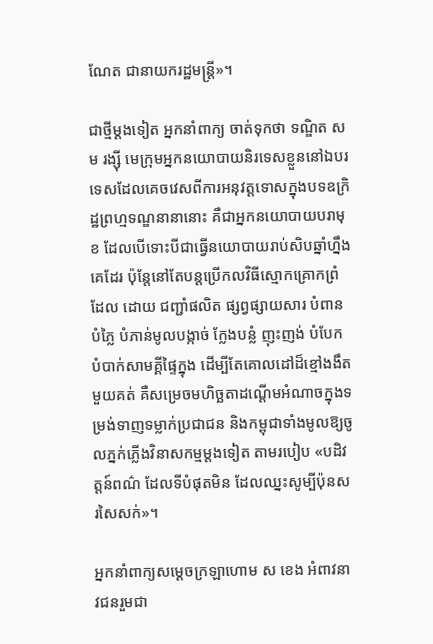ណែត ជានាយករដ្ឋមន្ត្រី»។

ជាថ្មីម្តងទៀត អ្នកនាំពាក្យ ចាត់ទុកថា ទណ្ឌិត សម រង្ស៊ី មេក្រុមអ្នកនយោបាយនិរទេសខ្លួននៅឯបរទេសដែលគេចវេសពីការអនុវត្តទោសក្នុងបទឧក្រិដ្ឋព្រហ្មទណ្ឌនានានោះ គឺជាអ្នកនយោបាយបរាមុខ ដែលបើទោះបីជាធ្វើនយោបាយរាប់សិបឆ្នាំហ្នឹងគេដែរ ប៉ុន្តែនៅតែបន្តប្រើកលវិធីស្មោកគ្រោកព្រំដែល ដោយ ជញ្ជាំផលិត ផ្សព្វផ្សាយសារ បំពានបំភ្លៃ បំភាន់មូលបង្កាច់ ក្លែងបន្លំ ញុះញង់ បំបែកបំបាក់សាមគ្គីផ្ទៃក្នុង ដើម្បីតែគោលដៅដ៏ខ្មៅងងឹតមួយគត់ គឺសម្រេចមហិច្ឆតាដណ្តើមអំណាចក្នុងទម្រង់ទាញទម្លាក់ប្រជាជន និងកម្ពុជាទាំងមូលឱ្យចូលភ្នក់ភ្លើងវិនាសកម្មម្តងទៀត តាមរបៀប «បដិវត្តន៍ពណ៌ ដែលទីបំផុតមិន ដែលឈ្នះសូម្បីប៉ុនសរសៃសក់»។

អ្នកនាំពាក្យសម្តេចក្រឡាហោម ស ខេង អំពាវនាវជនរួមជា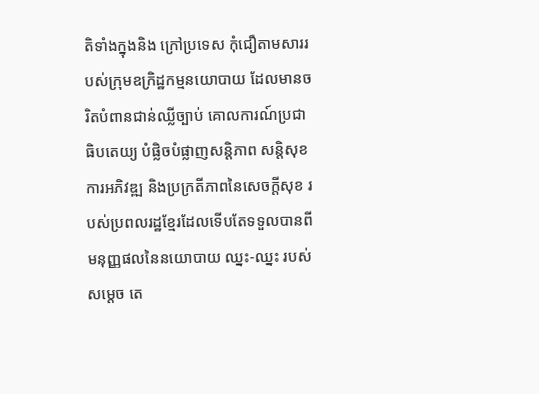តិទាំងក្នុងនិង ក្រៅប្រទេស កុំជឿតាមសាររបស់ក្រុមឧក្រិដ្ឋកម្មនយោបាយ ដែលមានចរិតបំពានជាន់ឈ្លីច្បាប់ គោលការណ៍ប្រជាធិបតេយ្យ បំផ្លិចបំផ្លាញសន្តិភាព សន្តិសុខ ការអភិវឌ្ឍ និងប្រក្រតីភាពនៃសេចក្តីសុខ របស់ប្រពលរដ្ឋខ្មែរដែលទើបតែទទួលបានពីមនុញ្ញផលនៃនយោបាយ ឈ្នះ-ឈ្នះ របស់ សម្តេច តេ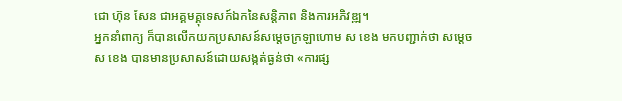ជោ ហ៊ុន សែន ជាអគ្គមគ្គុទេសក៍ឯកនៃសន្តិភាព និងការអភិវឌ្ឍ។
អ្នកនាំពាក្យ ក៏បានលើកយកប្រសាសន៍សម្តេចក្រឡាហោម ស ខេង មកបញ្ជាក់ថា សម្ដេច ស ខេង បានមានប្រសាសន៍ដោយសង្កត់ធ្ងន់ថា «ការផ្ស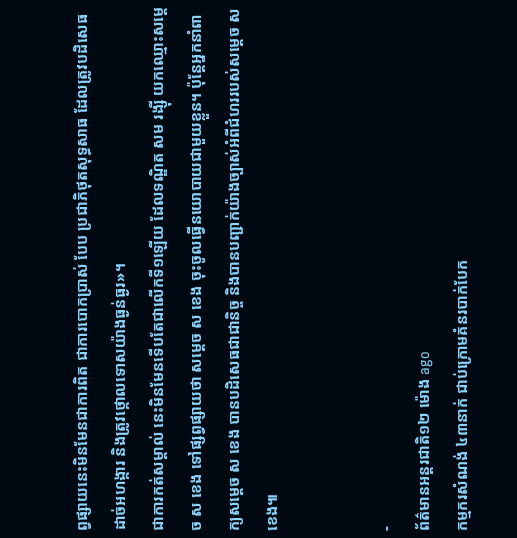ព្វផ្សាយនេះមិនមែនជាការពិត ជាការបោកប្រាស់ បែប ប្រជាភិថុតសុទ្ធសាធ ដែលត្រូវបដិសេធដាច់អហង្ការ និងត្រូវថ្កោលទោសយ៉ាងធ្ងន់ធ្ងរ»។
ជាការកត់សម្គាល់ នេះមិនមែនទើបតែជាលើកទី១ឡើយ ដែលទណ្ឌិត សម រង្ស៊ី យកឈ្មោះសម្ដេច ស ខេង ទៅផ្សព្វផ្សាយថា សម្ដេច ស ខេង ចុះចូលធ្វើនយោបាយជាមួយខ្លួន។ ប៉ុន្តែអ្នកនាំពាក្យសម្ដេច ស ខេង បានបដិសេធជាជានិច្ច និងបានបញ្ជាក់យ៉ាងច្បាស់អំពីជំហររបស់សម្ដេច ស ខេង៕


-
ព័ត៌មានអន្ដរជាតិ១២ ម៉ោង ago
កម្មករសំណង់ ៤៣នាក់ ជាប់ក្រោមគំនរបាក់បែក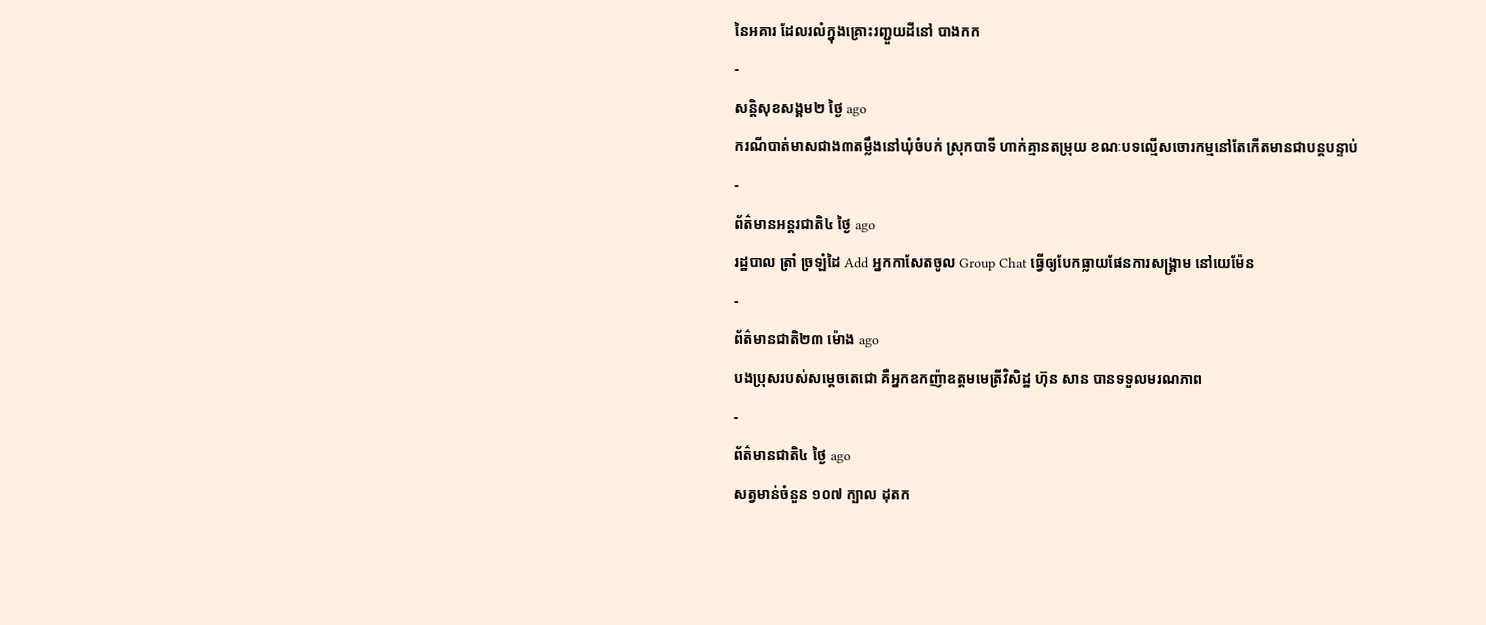នៃអគារ ដែលរលំក្នុងគ្រោះរញ្ជួយដីនៅ បាងកក
-
សន្តិសុខសង្គម២ ថ្ងៃ ago
ករណីបាត់មាសជាង៣តម្លឹងនៅឃុំចំបក់ ស្រុកបាទី ហាក់គ្មានតម្រុយ ខណៈបទល្មើសចោរកម្មនៅតែកើតមានជាបន្តបន្ទាប់
-
ព័ត៌មានអន្ដរជាតិ៤ ថ្ងៃ ago
រដ្ឋបាល ត្រាំ ច្រឡំដៃ Add អ្នកកាសែតចូល Group Chat ធ្វើឲ្យបែកធ្លាយផែនការសង្គ្រាម នៅយេម៉ែន
-
ព័ត៌មានជាតិ២៣ ម៉ោង ago
បងប្រុសរបស់សម្ដេចតេជោ គឺអ្នកឧកញ៉ាឧត្តមមេត្រីវិសិដ្ឋ ហ៊ុន សាន បានទទួលមរណភាព
-
ព័ត៌មានជាតិ៤ ថ្ងៃ ago
សត្វមាន់ចំនួន ១០៧ ក្បាល ដុតក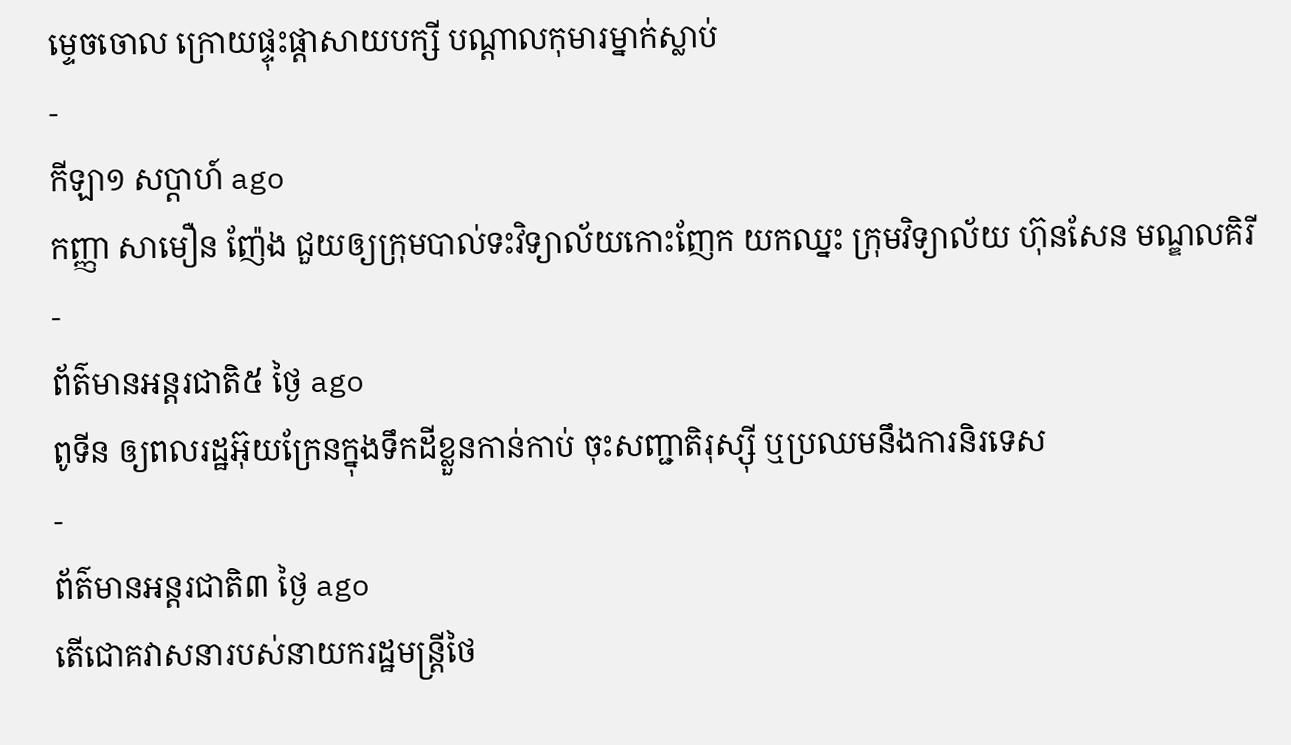ម្ទេចចោល ក្រោយផ្ទុះផ្ដាសាយបក្សី បណ្តាលកុមារម្នាក់ស្លាប់
-
កីឡា១ សប្តាហ៍ ago
កញ្ញា សាមឿន ញ៉ែង ជួយឲ្យក្រុមបាល់ទះវិទ្យាល័យកោះញែក យកឈ្នះ ក្រុមវិទ្យាល័យ ហ៊ុនសែន មណ្ឌលគិរី
-
ព័ត៌មានអន្ដរជាតិ៥ ថ្ងៃ ago
ពូទីន ឲ្យពលរដ្ឋអ៊ុយក្រែនក្នុងទឹកដីខ្លួនកាន់កាប់ ចុះសញ្ជាតិរុស្ស៊ី ឬប្រឈមនឹងការនិរទេស
-
ព័ត៌មានអន្ដរជាតិ៣ ថ្ងៃ ago
តើជោគវាសនារបស់នាយករដ្ឋមន្ត្រីថៃ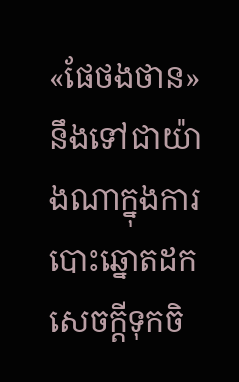«ផែថងថាន» នឹងទៅជាយ៉ាងណាក្នុងការបោះឆ្នោតដកសេចក្តីទុកចិ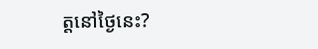ត្តនៅថ្ងៃនេះ?